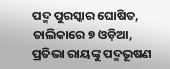ପଦ୍ମ ପୁରସ୍କାର ଘୋଷିତ, ତାଲିକାରେ ୭ ଓଡ଼ିଆ, ପ୍ରତିଭା ରାୟଙ୍କୁ ପଦ୍ମଭୂଷଣ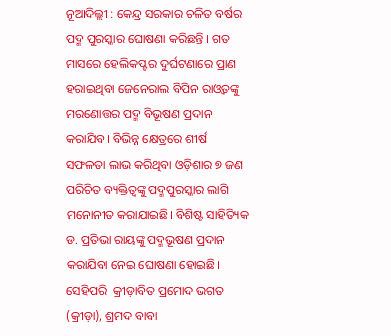ନୂଆଦିଲ୍ଲୀ : କେନ୍ଦ୍ର ସରକାର ଚଳିତ ବର୍ଷର ପଦ୍ମ ପୁରସ୍କାର ଘୋଷଣା କରିଛନ୍ତି । ଗତ ମାସରେ ହେଲିକପ୍ଟର ଦୁର୍ଘଟଣାରେ ପ୍ରାଣ ହରାଇଥିବା ଜେନେରାଲ ବିପିନ ରାଓ୍ବତଙ୍କୁ ମରଣୋତ୍ତର ପଦ୍ମ ବିଭୂଷଣ ପ୍ରଦାନ କରାଯିବ। ବିଭିନ୍ନ କ୍ଷେତ୍ରରେ ଶୀର୍ଷ ସଫଳତା ଲାଭ କରିଥିବା ଓଡ଼ିଶାର ୭ ଜଣ ପରିଚିତ ବ୍ୟକ୍ତିତ୍ବଙ୍କୁ ପଦ୍ମପୁରସ୍କାର ଲାଗି ମନୋନୀତ କରାଯାଇଛି। ବିଶିଷ୍ଟ ସାହିତ୍ୟିକ ଡ. ପ୍ରତିଭା ରାୟଙ୍କୁ ପଦ୍ମଭୂଷଣ ପ୍ରଦାନ କରାଯିବା ନେଇ ଘୋଷଣା ହୋଇଛି। ସେହିପରି  କ୍ରୀଡ଼ାବିତ ପ୍ରମୋଦ ଭଗତ (କ୍ରୀଡ଼ା), ଶ୍ରମଦ ବାବା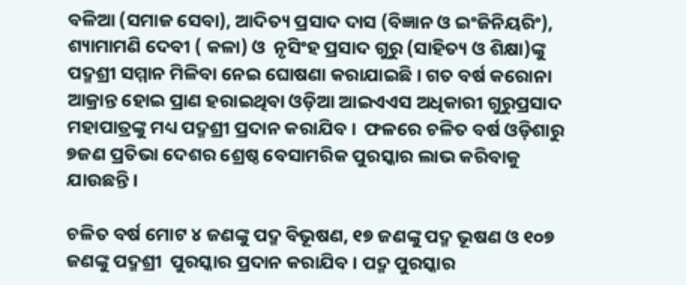ବଳିଆ (ସମାଜ ସେବା), ଆଦିତ୍ୟ ପ୍ରସାଦ ଦାସ (ବିଜ୍ଞାନ ଓ ଇଂଜିନିୟରିଂ), ଶ୍ୟାମାମଣି ଦେବୀ ( କଳା) ଓ  ନୃସିଂହ ପ୍ରସାଦ ଗୁରୁ (ସାହିତ୍ୟ ଓ ଶିକ୍ଷା)ଙ୍କୁ ପଦ୍ମଶ୍ରୀ ସମ୍ମାନ ମିଳିବା ନେଇ ଘୋଷଣା କରାଯାଇଛି । ଗତ ବର୍ଷ କରୋନା ଆକ୍ରାନ୍ତ ହୋଇ ପ୍ରାଣ ହରାଇଥିବା ଓଡ଼ିଆ ଆଇଏଏସ ଅଧିକାରୀ ଗୁରୁପ୍ରସାଦ ମହାପାତ୍ରଙ୍କୁ ମଧ୍ୟ ପଦ୍ମଶ୍ରୀ ପ୍ରଦାନ କରାଯିବ ।  ଫଳରେ ଚଳିତ ବର୍ଷ ଓଡ଼ିଶାରୁ ୭ଜଣ ପ୍ରତିଭା ଦେଶର ଶ୍ରେଷ୍ଠ ବେସାମରିକ ପୁରସ୍କାର ଲାଭ କରିବାକୁ ଯାଉଛନ୍ତି।

ଚଳିତ ବର୍ଷ ମୋଟ ୪ ଜଣଙ୍କୁ ପଦ୍ମ ବିଭୂଷଣ, ୧୭ ଜଣଙ୍କୁ ପଦ୍ମ ଭୂଷଣ ଓ ୧୦୭ ଜଣଙ୍କୁ ପଦ୍ମଶ୍ରୀ  ପୁରସ୍କାର ପ୍ରଦାନ କରାଯିବ । ପଦ୍ମ ପୁରସ୍କାର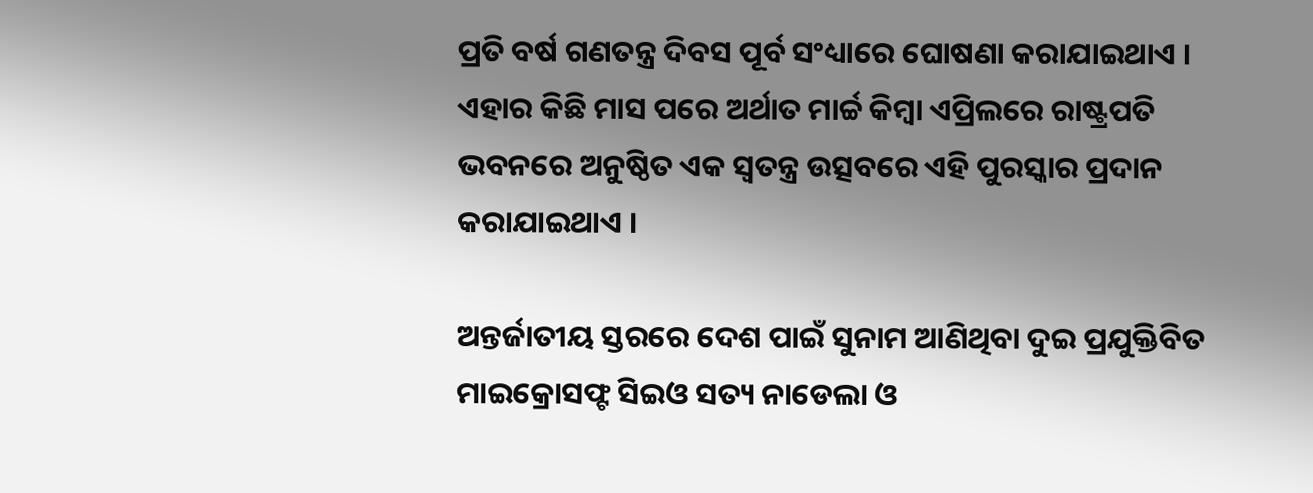ପ୍ରତି ବର୍ଷ ଗଣତନ୍ତ୍ର ଦିବସ ପୂର୍ବ ସଂଧ୍ୟାରେ ଘୋଷଣା କରାଯାଇଥାଏ । ଏହାର କିଛି ମାସ ପରେ ଅର୍ଥାତ ମାର୍ଚ୍ଚ କିମ୍ବା ଏପ୍ରିଲରେ ରାଷ୍ଟ୍ରପତି ଭବନରେ ଅନୁଷ୍ଠିତ ଏକ ସ୍ବତନ୍ତ୍ର ଉତ୍ସବରେ ଏହି ପୁରସ୍କାର ପ୍ରଦାନ କରାଯାଇଥାଏ ।

ଅନ୍ତର୍ଜାତୀୟ ସ୍ତରରେ ଦେଶ ପାଇଁ ସୁନାମ ଆଣିଥିବା ଦୁଇ ପ୍ରଯୁକ୍ତିବିତ ମାଇକ୍ରୋସଫ୍ଟ ସିଇଓ ସତ୍ୟ ନାଡେଲା ଓ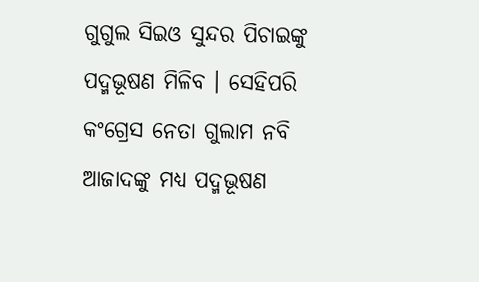ଗୁଗୁଲ ସିଇଓ ସୁନ୍ଦର ପିଚାଇଙ୍କୁ ପଦ୍ମଭୂଷଣ ମିଳିବ । ସେହିପରି କଂଗ୍ରେସ ନେତା ଗୁଲାମ ନବି ଆଜାଦଙ୍କୁ ମଧ୍ୟ ପଦ୍ମଭୂଷଣ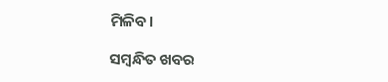ମିଳିବ।

ସମ୍ବନ୍ଧିତ ଖବର